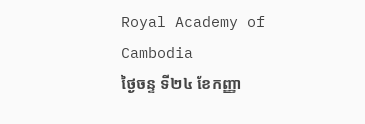Royal Academy of Cambodia
ថ្ងៃចន្ទ ទី២៤ ខែកញ្ញា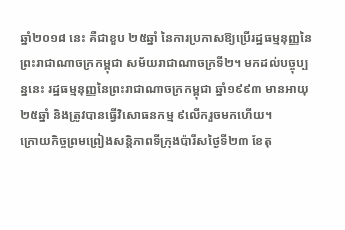ឆ្នាំ២០១៨ នេះ គឺជាខួប ២៥ឆ្នាំ នៃការប្រកាសឱ្យប្រើរដ្ឋធម្មនុញ្ញនៃព្រះរាជាណាចក្រកម្ពុជា សម័យរាជាណាចក្រទី២។ មកដល់បច្ចុប្បន្ននេះ រដ្ឋធម្មនុញ្ញនៃព្រះរាជាណាចក្រកម្ពុជា ឆ្នាំ១៩៩៣ មានអាយុ២៥ឆ្នាំ និងត្រូវបានធ្វើវិសោធនកម្ម ៩លើករួចមកហើយ។
ក្រោយកិច្ចព្រមព្រៀងសន្តិភាពទីក្រុងប៉ារីសថ្ងៃទី២៣ ខែតុ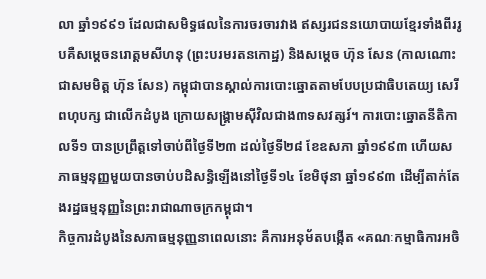លា ឆ្នាំ១៩៩១ ដែលជាសមិទ្ធផលនៃការចរចារវាង ឥស្សរជននយោបាយខ្មែរទាំងពីររូបគឺសម្ដេចនរោត្តមសីហនុ (ព្រះបរមរតនកោដ្ឋ) និងសម្ដេច ហ៊ុន សែន (កាលណោះជាសមមិត្ត ហ៊ុន សែន) កម្ពុជាបានស្គាល់ការបោះឆ្នោតតាមបែបប្រជាធិបតេយ្យ សេរី ពហុបក្ស ជាលើកដំបូង ក្រោយសង្គ្រាមស៊ីវិលជាង៣ទសវត្សរ៍។ ការបោះឆ្នោតនីតិកាលទី១ បានប្រព្រឹត្តទៅចាប់ពីថ្ងៃទី២៣ ដល់ថ្ងៃទី២៨ ខែឧសភា ឆ្នាំ១៩៩៣ ហើយសភាធម្មនុញ្ញមួយបានចាប់បដិសន្ធិឡើងនៅថ្ងៃទី១៤ ខែមិថុនា ឆ្នាំ១៩៩៣ ដើម្បីតាក់តែងរដ្ឋធម្មនុញ្ញនៃព្រះរាជាណាចក្រកម្ពុជា។
កិច្ចការដំបូងនៃសភាធម្មនុញ្ញនាពេលនោះ គឺការអនុម័តបង្កើត «គណៈកម្មាធិការអចិ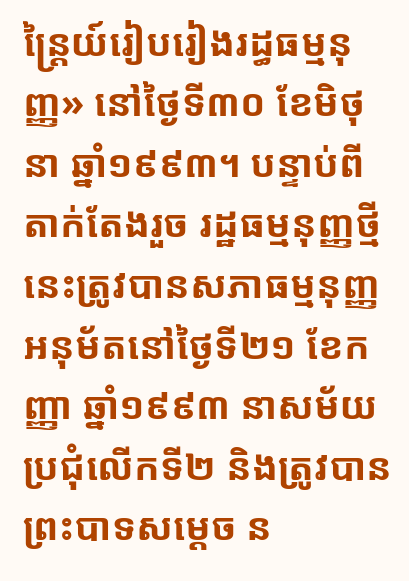ន្ត្រៃយ៍រៀបរៀងរដ្ធធម្មនុញ្ញ» នៅថ្ងៃទី៣០ ខែមិថុនា ឆ្នាំ១៩៩៣។ បន្ទាប់ពីតាក់តែងរួច រដ្ឋធម្មនុញ្ញថ្មីនេះត្រូវបានសភាធម្មនុញ្ញអនុម័តនៅថ្ងៃទី២១ ខែកញ្ញា ឆ្នាំ១៩៩៣ នាសម័យប្រជុំលើកទី២ និងត្រូវបានព្រះបាទសម្ដេច ន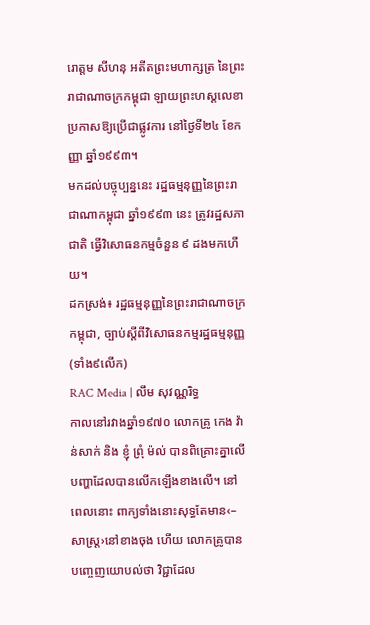រោត្ដម សីហនុ អតីតព្រះមហាក្សត្រ នៃព្រះរាជាណាចក្រកម្ពុជា ឡាយព្រះហស្តលេខាប្រកាសឱ្យប្រើជាផ្លូវការ នៅថ្ងៃទី២៤ ខែកញ្ញា ឆ្នាំ១៩៩៣។
មកដល់បច្ចុប្បន្ននេះ រដ្ឋធម្មនុញ្ញនៃព្រះរាជាណាកម្ពុជា ឆ្នាំ១៩៩៣ នេះ ត្រូវរដ្ឋសភាជាតិ ធ្វើវិសោធនកម្មចំនួន ៩ ដងមកហើយ។
ដកស្រង់៖ រដ្ឋធម្មនុញ្ញនៃព្រះរាជាណាចក្រកម្ពុជា, ច្បាប់ស្ដីពីវិសោធនកម្មរដ្ឋធម្មនុញ្ញ (ទាំង៩លើក)
RAC Media | លឹម សុវណ្ណរិទ្ធ
កាលនៅរវាងឆ្នាំ១៩៧០ លោកគ្រូ កេង វ៉ាន់សាក់ និង ខ្ញុំ ព្រុំ ម៉ល់ បានពិគ្រោះគ្នាលើបញ្ហាដែលបានលើកឡើងខាងលើ។ នៅពេលនោះ ពាក្យទាំងនោះសុទ្ធតែមាន‹–សាស្ត្រ›នៅខាងចុង ហើយ លោកគ្រូបានបញ្ចេញយោបល់ថា វិជ្ជាដែល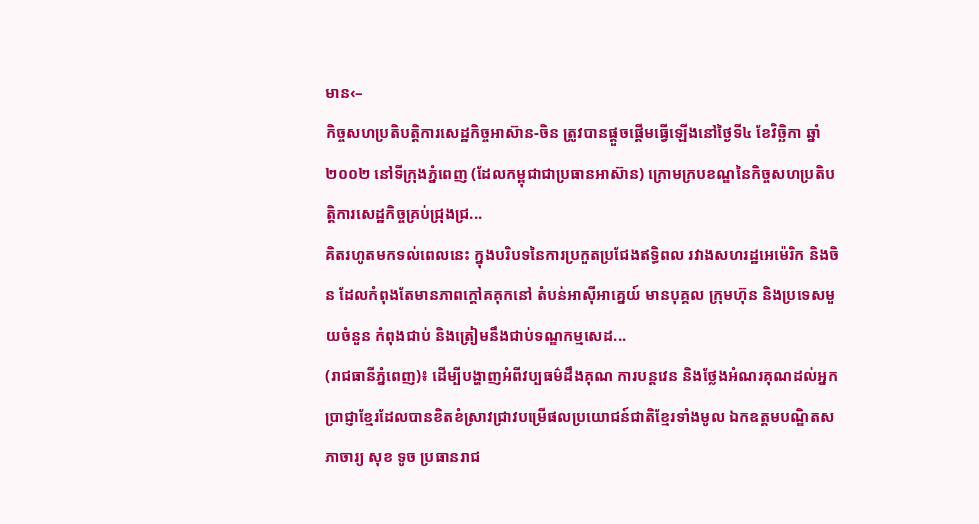មាន‹–
កិច្ចសហប្រតិបត្តិការសេដ្ឋកិច្ចអាស៊ាន-ចិន ត្រូវបានផ្តួចផ្តើមធ្វើឡើងនៅថ្ងៃទី៤ ខែវិច្ឆិកា ឆ្នាំ២០០២ នៅទីក្រុងភ្នំពេញ (ដែលកម្ពុជាជាប្រធានអាស៊ាន) ក្រោមក្របខណ្ឌនៃកិច្ចសហប្រតិបត្តិការសេដ្ឋកិច្ចគ្រប់ជ្រុងជ្រ...
គិតរហូតមកទល់ពេលនេះ ក្នុងបរិបទនៃការប្រកួតប្រជែងឥទ្ធិពល រវាងសហរដ្ឋអេម៉េរិក និងចិន ដែលកំពុងតែមានភាពក្តៅគគុកនៅ តំបន់អាស៊ីអាគ្នេយ៍ មានបុគ្គល ក្រុមហ៊ុន និងប្រទេសមួយចំនួន កំពុងជាប់ និងត្រៀមនឹងជាប់ទណ្ឌកម្មសេដ...
(រាជធានីភ្នំពេញ)៖ ដើម្បីបង្ហាញអំពីវប្បធម៌ដឹងគុណ ការបន្តវេន និងថ្លែងអំណរគុណដល់អ្នកប្រាជ្ញាខ្មែរដែលបានខិតខំស្រាវជ្រាវបម្រើផលប្រយោជន៍ជាតិខ្មែរទាំងមូល ឯកឧត្តមបណ្ឌិតសភាចារ្យ សុខ ទូច ប្រធានរាជ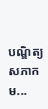បណ្ឌិត្យសភាកម...